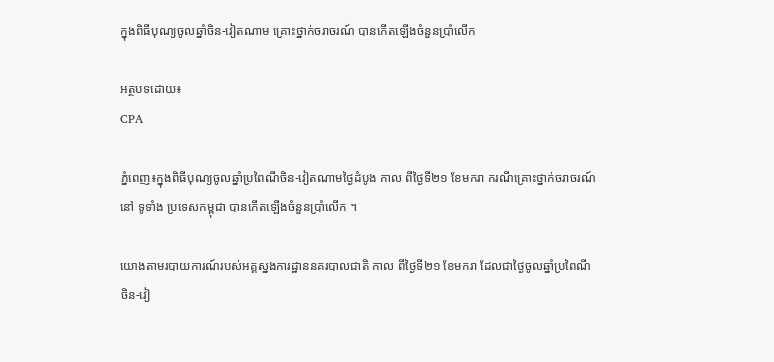ក្នុងពិធីបុណ្យចូលឆ្នាំចិន-វៀតណាម គ្រោះថ្នាក់ចរាចរណ៍ បានកើតឡើងចំនួនប្រាំលើក

អត្ថបទដោយ៖
CPA

ភ្នំពេញ៖ក្នុងពិធីបុណ្យចូលឆ្នាំប្រពៃណីចិន-វៀតណាមថ្ងៃដំបូង កាល ពីថ្ងៃទី២១ ខែមករា ករណីគ្រោះថ្នាក់ចរាចរណ៍នៅ ទូទាំង ប្រទេសកម្ពុជា បានកើតឡើងចំនួនប្រាំលើក ។

យោងតាមរបាយការណ៍របស់អគ្គស្នងការដ្ឋាននគរបាលជាតិ កាល ពីថ្ងៃទី២១ ខែមករា ដែលជាថ្ងៃចូលឆ្នាំប្រពៃណីចិន-វៀ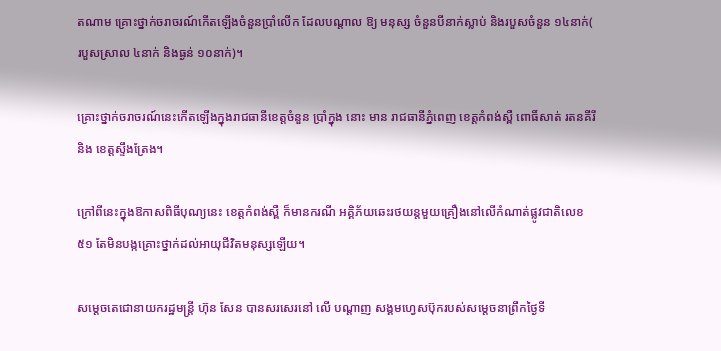តណាម គ្រោះថ្នាក់ចរាចរណ៍កើតឡើងចំនួនប្រាំលើក ដែលបណ្តាល ឱ្យ មនុស្ស ចំនួនបីនាក់ស្លាប់ និងរបួសចំនួន ១៤នាក់( របួសស្រាល ៤នាក់ និងធ្ងន់ ១០នាក់)។

គ្រោះថ្នាក់ចរាចរណ៍នេះកើតឡើងក្នុងរាជធានីខេត្តចំនួន ប្រាំក្នុង នោះ មាន រាជធានីភ្នំពេញ ខេត្តកំពង់ស្ពឺ ពោធិ៍សាត់ រតនគីរី និង ខេត្តស្ទឹងត្រែង។

ក្រៅពីនេះក្នុងឱកាសពិធីបុណ្យនេះ ខេត្តកំពង់ស្ពឺ ក៏មានករណី អគ្គិភ័យឆេះរថយន្តមួយគ្រឿងនៅលើកំណាត់ផ្លូវជាតិលេខ៥១ តែមិនបង្កគ្រោះថ្នាក់ដល់អាយុជីវិតមនុស្សឡើយ។

សម្ដេចតេជោនាយករដ្ឋមន្រ្តី ហ៊ុន សែន បានសរសេរនៅ លើ បណ្តាញ សង្គមហ្វេសប៊ុករបស់សម្ដេចនាព្រឹកថ្ងៃទី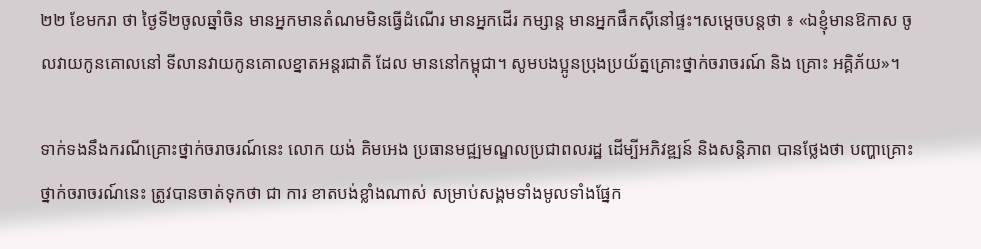២២ ខែមករា ថា ថ្ងៃទី២ចូលឆ្នាំចិន មានអ្នកមានតំណមមិនធ្វើដំណើរ មានអ្នកដើរ កម្សាន្ត មានអ្នកផឹកស៊ីនៅផ្ទះ។សម្ដេចបន្តថា ៖ «ឯខ្ញុំមានឱកាស ចូលវាយកូនគោលនៅ ទីលានវាយកូនគោលខ្នាតអន្តរជាតិ ដែល មាននៅកម្ពុជា។ សូមបងប្អូនប្រុងប្រយ័ត្នគ្រោះថ្នាក់ចរាចរណ៍ និង គ្រោះ អគ្គិភ័យ»។

ទាក់ទងនឹងករណីគ្រោះថ្នាក់ចរាចរណ៍នេះ លោក យង់ គិមអេង ប្រធានមជ្ឍមណ្ឌលប្រជាពលរដ្ឋ ដើម្បីអភិវឌ្ឍន៍ និងសន្តិភាព បានថ្លែងថា បញ្ហាគ្រោះថ្នាក់ចរាចរណ៍នេះ ត្រូវបានចាត់ទុកថា ជា ការ ខាតបង់ខ្លាំងណាស់ សម្រាប់សង្គមទាំងមូលទាំងផ្នែក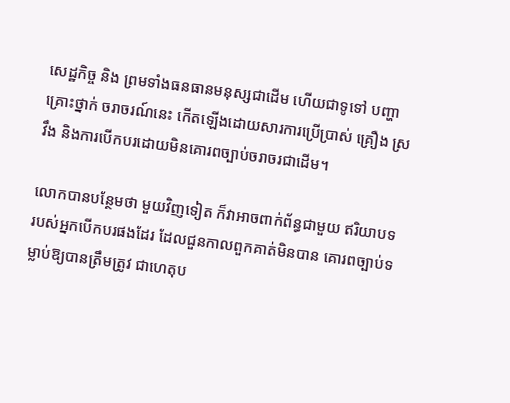សេដ្ឋកិច្ច និង ព្រមទាំងធនធានមនុស្សជាដើម ហើយជាទូទៅ បញ្ហា គ្រោះថ្នាក់ ចរាចរណ៍នេះ កើតឡើងដោយសារការប្រើប្រាស់ គ្រឿង ស្រវឹង និងការបើកបរដោយមិនគោរពច្បាប់ចរាចរជាដើម។

លោកបានបន្ថែមថា មួយវិញទៀត ក៏វាអាចពាក់ព័ន្ធជាមួយ ឥរិយាបទរបស់អ្នកបើកបរផងដែរ ដែលជួនកាលពួកគាត់មិនបាន គោរពច្បាប់ទម្លាប់ឱ្យបានត្រឹមត្រូវ ជាហេតុប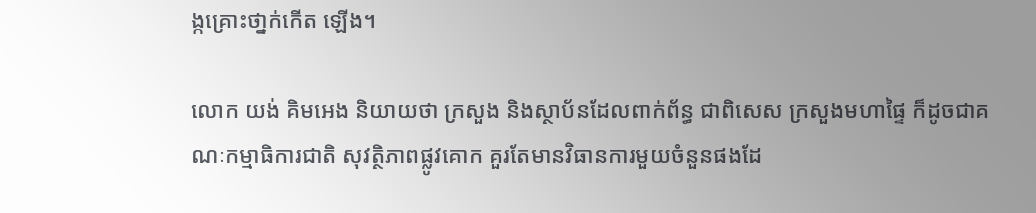ង្កគ្រោះថា្នក់កើត ឡើង។

លោក យង់ គិមអេង និយាយថា ក្រសួង និងស្ថាប័នដែលពាក់ព័ន្ធ ជាពិសេស ក្រសួងមហាផ្ទៃ ក៏ដូចជាគណៈកម្មាធិការជាតិ សុវត្ថិភាពផ្លូវគោក គួរតែមានវិធានការមួយចំនួនផងដែ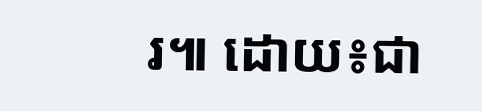រ៕ ដោយ៖ជា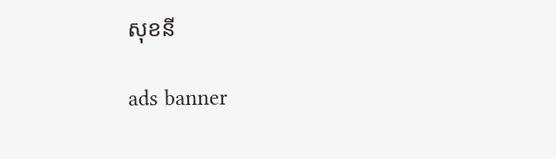សុខនី

ads banner